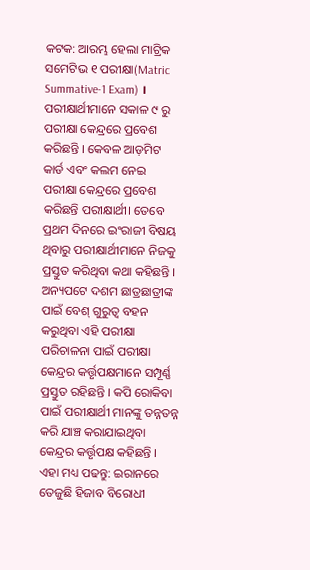କଟକ: ଆରମ୍ଭ ହେଲା ମାଟ୍ରିକ ସମେଟିଭ ୧ ପରୀକ୍ଷା(Matric Summative-1 Exam) । ପରୀକ୍ଷାର୍ଥୀମାନେ ସକାଳ ୯ ରୁ ପରୀକ୍ଷା କେନ୍ଦ୍ରରେ ପ୍ରବେଶ କରିଛନ୍ତି । କେବଳ ଆଡ଼ମିଟ କାର୍ଡ ଏବଂ କଲମ ନେଇ ପରୀକ୍ଷା କେନ୍ଦ୍ରରେ ପ୍ରବେଶ କରିଛନ୍ତି ପରୀକ୍ଷାର୍ଥୀ। ତେବେ ପ୍ରଥମ ଦିନରେ ଇଂରାଜୀ ବିଷୟ ଥିବାରୁ ପରୀକ୍ଷାର୍ଥୀମାନେ ନିଜକୁ ପ୍ରସ୍ତୁତ କରିଥିବା କଥା କହିଛନ୍ତି । ଅନ୍ୟପଟେ ଦଶମ ଛାତ୍ରଛାତ୍ରୀଙ୍କ ପାଇଁ ବେଶ୍ ଗୁରୁତ୍ୱ ବହନ କରୁଥିବା ଏହି ପରୀକ୍ଷା ପରିଚାଳନା ପାଇଁ ପରୀକ୍ଷା କେନ୍ଦ୍ରର କର୍ତ୍ତୃପକ୍ଷମାନେ ସମ୍ପୂର୍ଣ୍ଣ ପ୍ରସ୍ତୁତ ରହିଛନ୍ତି । କପି ରୋକିବା ପାଇଁ ପରୀକ୍ଷାର୍ଥୀ ମାନଙ୍କୁ ତନ୍ନତନ୍ନ କରି ଯାଞ୍ଚ କରାଯାଇଥିବା କେନ୍ଦ୍ରର କର୍ତ୍ତୃପକ୍ଷ କହିଛନ୍ତି ।
ଏହା ମଧ୍ୟ ପଢନ୍ତୁ: ଇରାନରେ ତେଜୁଛି ହିଜାବ ବିରୋଧୀ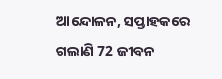ଆନ୍ଦୋଳନ, ସପ୍ତାହକରେ ଗଲାଣି 72 ଜୀବନ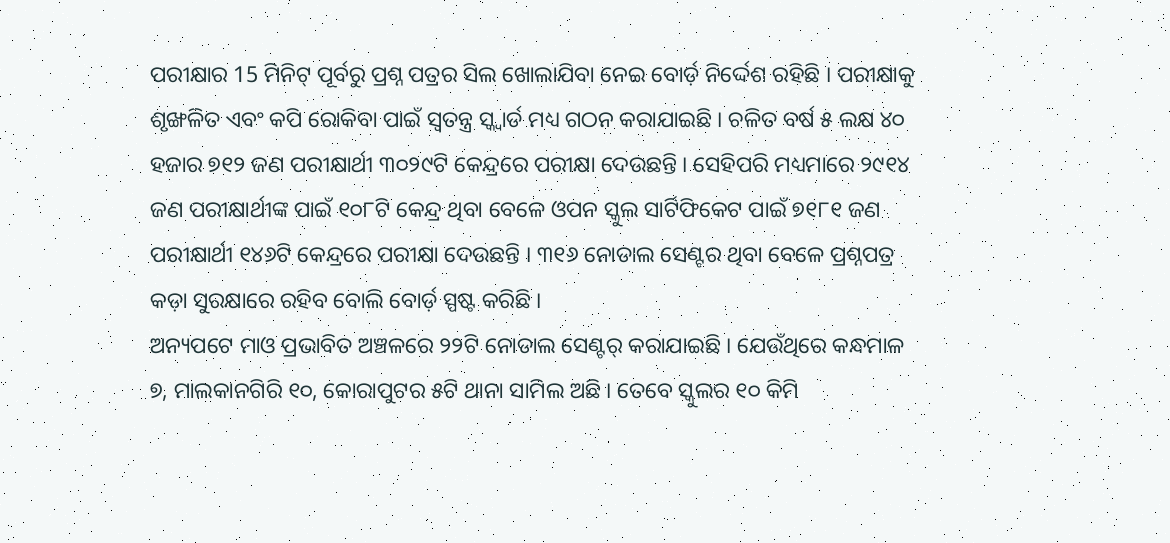ପରୀକ୍ଷାର 15 ମିନିଟ୍ ପୂର୍ବରୁ ପ୍ରଶ୍ନ ପତ୍ରର ସିଲ ଖୋଲାଯିବା ନେଇ ବୋର୍ଡ଼ ନିର୍ଦ୍ଦେଶ ରହିଛି । ପରୀକ୍ଷାକୁ ଶୃଙ୍ଖଳିତ ଏବଂ କପି ରୋକିବା ପାଇଁ ସ୍ୱତନ୍ତ୍ର ସ୍କ୍ବାର୍ଡ ମଧ୍ୟ ଗଠନ କରାଯାଇଛି । ଚଳିତ ବର୍ଷ ୫ ଲକ୍ଷ ୪୦ ହଜାର ୭୧୨ ଜଣ ପରୀକ୍ଷାର୍ଥୀ ୩୦୨୯ଟି କେନ୍ଦ୍ରରେ ପରୀକ୍ଷା ଦେଉଛନ୍ତି । ସେହିପରି ମଧ୍ୟମାରେ ୨୯୧୪ ଜଣ ପରୀକ୍ଷାର୍ଥୀଙ୍କ ପାଇଁ ୧୦୮ଟି କେନ୍ଦ୍ର ଥିବା ବେଳେ ଓପନ ସ୍କୁଲ ସାର୍ଟିଫିକେଟ ପାଇଁ ୭୧୮୧ ଜଣ ପରୀକ୍ଷାର୍ଥୀ ୧୪୬ଟି କେନ୍ଦ୍ରରେ ପରୀକ୍ଷା ଦେଉଛନ୍ତି । ୩୧୬ ନୋଡାଲ ସେଣ୍ଟର ଥିବା ବେଳେ ପ୍ରଶ୍ନପତ୍ର କଡ଼ା ସୁରକ୍ଷାରେ ରହିବ ବୋଲି ବୋର୍ଡ଼ ସ୍ପଷ୍ଟ କରିଛି ।
ଅନ୍ୟପଟେ ମାଓ ପ୍ରଭାବିତ ଅଞ୍ଚଳରେ ୨୨ଟି ନୋଡାଲ ସେଣ୍ଟର୍ କରାଯାଇଛି । ଯେଉଁଥିରେ କନ୍ଧମାଳ ୭, ମାଲକାନଗିରି ୧୦, କୋରାପୁଟର ୫ଟି ଥାନା ସାମିଲ ଅଛି । ତେବେ ସ୍କୁଲର ୧୦ କିମି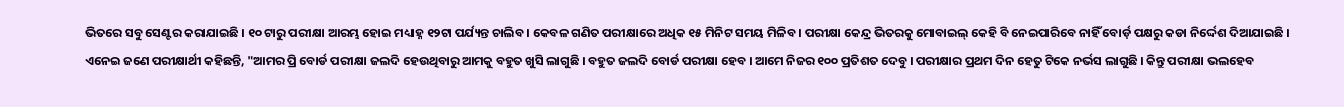ଭିତରେ ସବୁ ସେଣ୍ଟର କରାଯାଇଛି । ୧୦ ଟାରୁ ପରୀକ୍ଷା ଆରମ୍ଭ ହୋଇ ମଧ୍ୟାହ୍ନ ୧୨ଟା ପର୍ଯ୍ୟନ୍ତ ଚାଲିବ । କେବଳ ଗଣିତ ପରୀକ୍ଷାରେ ଅଧିକ ୧୫ ମିନିଟ ସମୟ ମିଳିବ । ପରୀକ୍ଷା କେନ୍ଦ୍ର ଭିତରକୁ ମୋବାଇଲ୍ କେହି ବି ନେଇପାରିବେ ନାହିଁ ବୋର୍ଡ଼ ପକ୍ଷରୁ କଡା ନିର୍ଦ୍ଦେଶ ଦିଆଯାଇଛି ।
ଏନେଇ ଜଣେ ପରୀକ୍ଷାର୍ଥୀ କହିଛନ୍ତି, "ଆମର ପ୍ରି ବୋର୍ଡ ପରୀକ୍ଷା ଜଲଦି ହେଉଥିବାରୁ ଆମକୁ ବହୁତ ଖୁସି ଲାଗୁଛି । ବହୁତ ଜଲଦି ବୋର୍ଡ ପରୀକ୍ଷା ହେବ । ଆମେ ନିଜର ୧୦୦ ପ୍ରତିଶତ ଦେବୁ । ପରୀକ୍ଷାର ପ୍ରଥମ ଦିନ ହେତୁ ଟିକେ ନର୍ଭସ ଲାଗୁଛି । କିନ୍ତୁ ପରୀକ୍ଷା ଭଲହେବ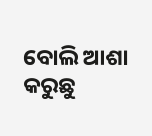ବୋଲି ଆଶା କରୁଛୁ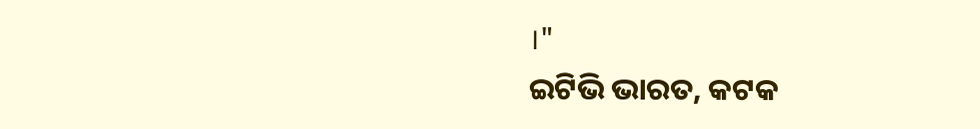।"
ଇଟିଭି ଭାରତ, କଟକ